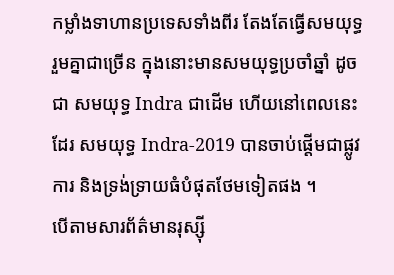កម្លាំងទាហានប្រទេសទាំងពីរ តែងតែធ្វើសមយុទ្ធរួមគ្នាជាច្រើន ក្នុងនោះមានសមយុទ្ធប្រចាំឆ្នាំ ដូចជា សមយុទ្ធ Indra ជាដើម ហើយនៅពេលនេះដែរ សមយុទ្ធ Indra-2019 បានចាប់ផ្តើមជាផ្លូវការ និងទ្រង់ទ្រាយធំបំផុតថែមទៀតផង ។
បើតាមសារព័ត៌មានរុស្ស៊ី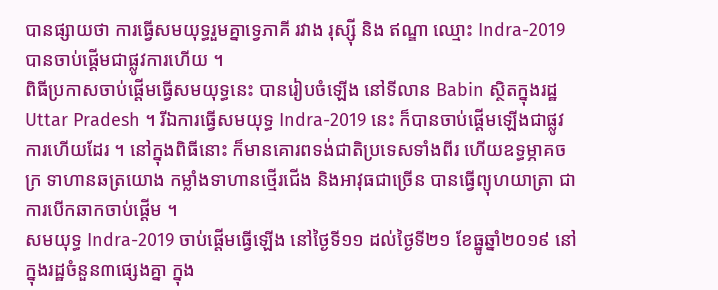បានផ្សាយថា ការធ្វើសមយុទ្ធរួមគ្នាទ្វេភាគី រវាង រុស្ស៊ី និង ឥណ្ឌា ឈ្មោះ Indra-2019 បានចាប់ផ្តើមជាផ្លូវការហើយ ។
ពិធីប្រកាសចាប់ផ្តើមធ្វើសមយុទ្ធនេះ បានរៀបចំឡើង នៅទីលាន Babin ស្ថិតក្នុងរដ្ឋ Uttar Pradesh ។ រីឯការធ្វើសមយុទ្ធ Indra-2019 នេះ ក៏បានចាប់ផ្តើមឡើងជាផ្លូវការហើយដែរ ។ នៅក្នុងពិធីនោះ ក៏មានគោរពទង់ជាតិប្រទេសទាំងពីរ ហើយឧទ្ធម្ភាគចក្រ ទាហានឆត្រយោង កម្លាំងទាហានថ្មើរជើង និងអាវុធជាច្រើន បានធ្វើព្យុហយាត្រា ជាការបើកឆាកចាប់ផ្តើម ។
សមយុទ្ធ Indra-2019 ចាប់ផ្តើមធ្វើឡើង នៅថ្ងៃទី១១ ដល់ថ្ងៃទី២១ ខែធ្នូឆ្នាំ២០១៩ នៅក្នុងរដ្ឋចំនួន៣ផ្សេងគ្នា ក្នុង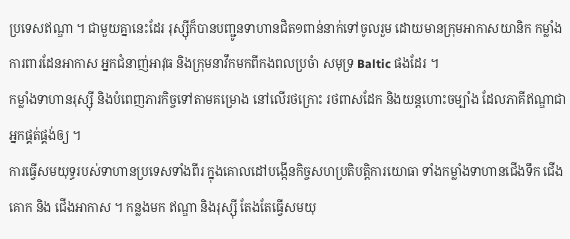ប្រទេសឥណ្ឌា ។ ជាមួយគ្នានេះដែរ រុស្ស៊ីក៏បានបញ្ជូនទាហានជិត១ពាន់នាក់ទៅចូលរួម ដោយមានក្រុមអាកាសយានិក កម្លាំងការពារដែនអាកាស អ្នកជំនាញ់អាវុធ និងក្រុមនាវឹកមកពីកងពលប្រចំា សមុទ្រ Baltic ផងដែរ ។
កម្លាំងទាហានរុស្ស៊ី និងបំពេញភារកិច្ចទៅតាមគម្រោង នៅលើរថក្រោះ រថពាសដែក និងយន្តហោះចម្បាំង ដែលភាគីឥណ្ឌាជាអ្នកផ្គត់ផ្គង់ឲ្យ ។
ការធ្វើសមយុទ្ធរបស់ទាហានប្រទេសទាំងពីរ ក្នុងគោលដៅបង្កើនកិច្ចសហប្រតិបត្តិការយោធា ទាំងកម្លាំងទាហានជើងទឹក ជើងគោក និង ជើងអាកាស ។ កន្លងមក ឥណ្ឌា និងរុស្ស៊ី តែងតែធ្វើសមយុ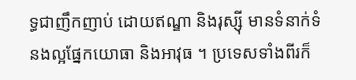ទ្ធជាញឹកញាប់ ដោយឥណ្ឌា និងរុស្ស៊ី មានទំនាក់ទំនងល្អផ្នែកយោធា និងអាវុធ ។ ប្រទេសទាំងពីរក៏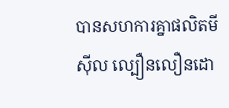បានសហការគ្នាផលិតមីស៊ីល ល្បឿនលឿនដោ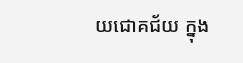យជោគជ័យ ក្នុង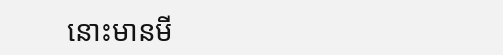នោះមានមី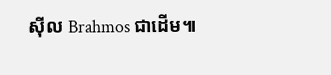ស៊ីល Brahmos ជាដើម៕